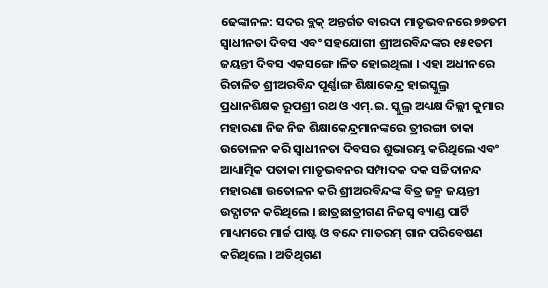ଢେଙ୍କାନଳ: ସଦର ବ୍ଲକ୍ ଅନ୍ତର୍ଗତ ବାରଦା ମାତୃଭବନରେ ୭୭ତମ ସ୍ୱାଧୀନତା ଦିବସ ଏବଂ ସହଯୋଗୀ ଶ୍ରୀଅରବିନ୍ଦଙ୍କର ୧୫୧ତମ ଜୟନ୍ତୀ ଦିବସ ଏକସଙ୍ଗେ ।ଳିତ ହୋଇଥିଲା । ଏହା ଅଧୀନରେ ରିଚାଳିତ ଶ୍ରୀଅରବିନ୍ଦ ପୂର୍ଣ୍ଣାଙ୍ଗ ଶିକ୍ଷାକେନ୍ଦ୍ର ହାଇସ୍କୁଲ୍ର ପ୍ରଧାନଶିକ୍ଷକ ରୂପଶ୍ରୀ ରଥ ଓ ଏମ୍.ଇ. ସ୍କୁଲ୍ର ଅଧ୍ୟକ୍ଷ ଦିଲ୍ଲୀ କୁମାର ମହାରଣା ନିଜ ନିଜ ଶିକ୍ଷାକେନ୍ଦ୍ରମାନଙ୍କରେ ତ୍ରୀରଙ୍ଗା ତାକା ଉତୋଳନ କରି ସ୍ୱାଧୀନତା ଦିବସର ଶୁଭାରମ୍ଭ କରିଥିଲେ ଏବଂ ଆଧ୍ୟାତ୍ମିକ ପତାକା ମାତୃଭବନର ସମ୍ପାଦକ ଦକ ସଚ୍ଚିଦାନନ୍ଦ ମହାରଣା ଉତୋଳନ କରି ଶ୍ରୀଅରବିନ୍ଦଙ୍କ ବିତ୍ର ଜନ୍ମ ଜୟନ୍ତୀ ଉଦ୍ଘାଟନ କରିଥିଲେ । ଛାତ୍ରଛାତ୍ରୀଗଣ ନିଜସ୍ୱ ବ୍ୟାଣ୍ଡ ପାର୍ଟି ମାଧ୍ୟମରେ ମାର୍ଚ୍ଚ ପାଷ୍ଟ ଓ ବନ୍ଦେ ମାତରମ୍ ଗାନ ପରିବେଷଣ କରିଥିଲେ । ଅତିଥିଗଣ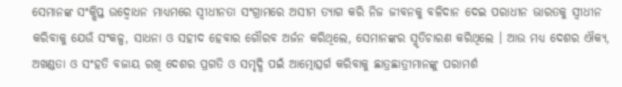ସେମାନଙ୍କ ସଂକ୍ଷିପ୍ତ ଉଦ୍ବୋଧନ ମାଧ୍ୟମରେ ସ୍ୱୀଧୀନତା ସଂଗ୍ରାମରେ ଅସୀମ ତ୍ୟାଗ କରି ନିଜ ଜୀବନକୁ ବଳିଦାନ ଦେଇ ପରାଧୀନ ଭାରତକୁ ସ୍ୱୀଧୀନ କରିବାକୁ ଯେଉଁ ସଂକଳ୍ପ, ସାଧନା ଓ ସହୀଦ ହେବାର ଗୌରବ ଅର୍ଜନ କରିଥିଲେ, ସେମାନଙ୍କର ସ୍ମୃତିଚାରଣ କରିଥିଲେ । ଆଉ ମଧ୍ୟ ଦେଶର ଐକ୍ୟ, ଅଖଣ୍ଡତା ଓ ସଂହତି ବଜାୟ ରଖି ଦେଶର ପ୍ରଗତି ଓ ସମୃଦ୍ଧି ପଇଁ ଆତ୍ମୋତ୍ସର୍ଗ କରିବାକୁ ଛାତ୍ରଛାତ୍ରୀମାନଙ୍କୁ ପରାମର୍ଶ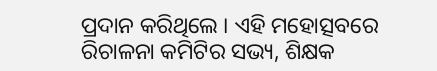ପ୍ରଦାନ କରିଥିଲେ । ଏହି ମହୋତ୍ସବରେ ରିଚାଳନା କମିଟିର ସଭ୍ୟ, ଶିକ୍ଷକ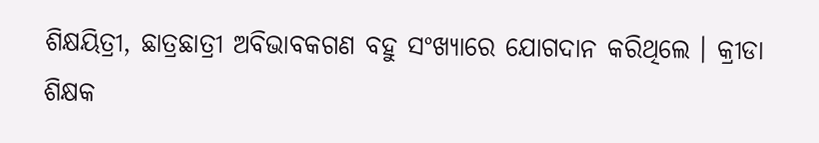ଶିକ୍ଷୟିତ୍ରୀ, ଛାତ୍ରଛାତ୍ରୀ ଅବିଭାବକଗଣ ବହୁ ସଂଖ୍ୟାରେ ଯୋଗଦାନ କରିଥିଲେ । କ୍ରୀଡା ଶିକ୍ଷକ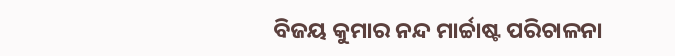ବିଜୟ କୁମାର ନନ୍ଦ ମାର୍ଚ୍ଚାଷ୍ଟ ପରିଚାଳନା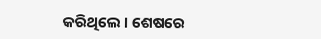କରିଥିଲେ । ଶେଷରେ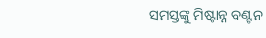ସମସ୍ତଙ୍କୁ ମିଷ୍ଟାନ୍ନ ବଣ୍ଟନ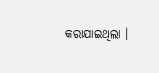କରାଯାଇଥିଲା ।